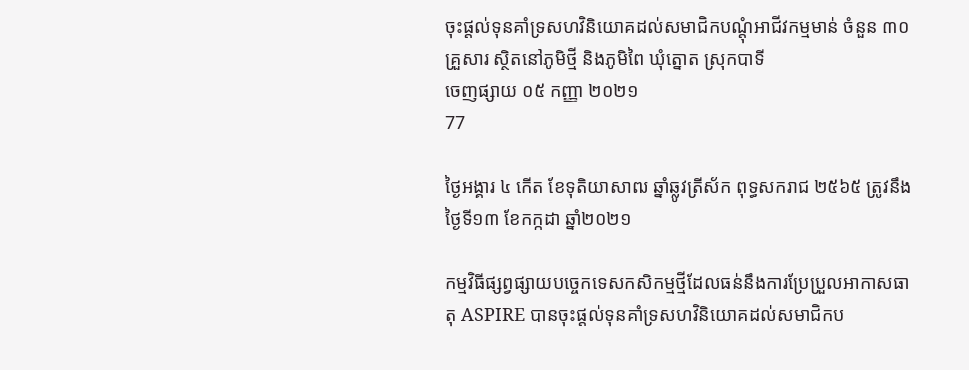ចុះផ្តល់ទុនគាំទ្រសហវិនិយោគដល់សមាជិកបណ្តុំអាជីវកម្មមាន់ ចំនួន ៣០គ្រួសារ ស្ថិតនៅភូមិថ្មី និងភូមិពៃ ឃុំត្នោត ស្រុកបាទី
ចេញផ្សាយ ០៥ កញ្ញា ២០២១
77

ថ្ងៃអង្គារ ៤ កើត ខែទុតិយាសាឍ ឆ្នាំឆ្លូវត្រីស័ក ពុទ្ធសករាជ ២៥៦៥ ត្រូវនឹងថ្ងៃទី១៣ ខែកក្កដា ឆ្នាំ២០២១

កម្មវិធីផ្សព្វផ្សាយបច្ចេកទេសកសិកម្មថ្មីដែលធន់នឹងការប្រែប្រួលអាកាសធាតុ ASPIRE បានចុះផ្តល់ទុនគាំទ្រសហវិនិយោគដល់សមាជិកប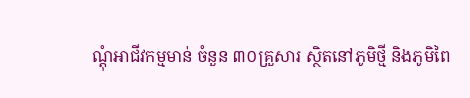ណ្តុំអាជីវកម្មមាន់ ចំនួន ៣០គ្រួសារ ស្ថិតនៅភូមិថ្មី និងភូមិពៃ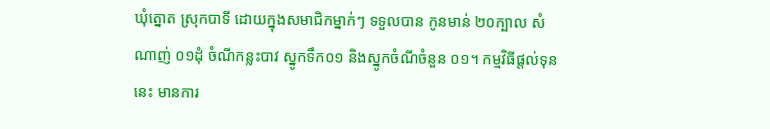ឃុំត្នោត ស្រុកបាទី ដោយក្នុងសមាជិកម្នាក់ៗ ទទួលបាន កូនមាន់ ២០ក្បាល សំណាញ់ ០១ដុំ ចំណីកន្លះបាវ ស្នូកទឹក០១ និងស្នូកចំណីចំនួន ០១។ កម្មវិធីផ្តល់ទុននេះ មានការ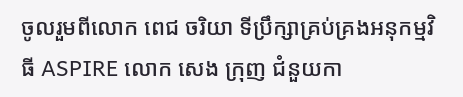ចូលរួមពីលោក ពេជ ចរិយា ទីប្រឹក្សាគ្រប់គ្រងអនុកម្មវិធី ASPIRE លោក សេង ក្រុញ ជំនួយកា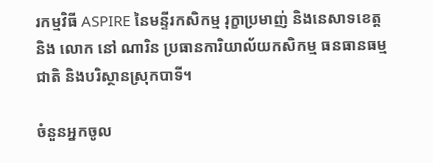រកម្មវិធី ASPIRE នៃមន្ទីរកសិកម្ម រុក្ខាប្រមាញ់ និងនេសាទខេត្ត និង លោក នៅ ណារិន ប្រធានការិយាល័យកសិកម្ម ធនធានធម្មជាតិ និងបរិស្ថានស្រុកបាទី។

ចំនួនអ្នកចូល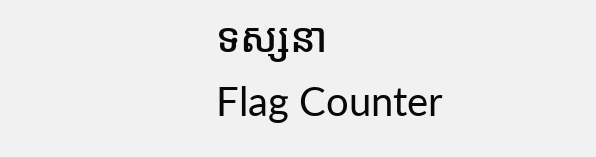ទស្សនា
Flag Counter